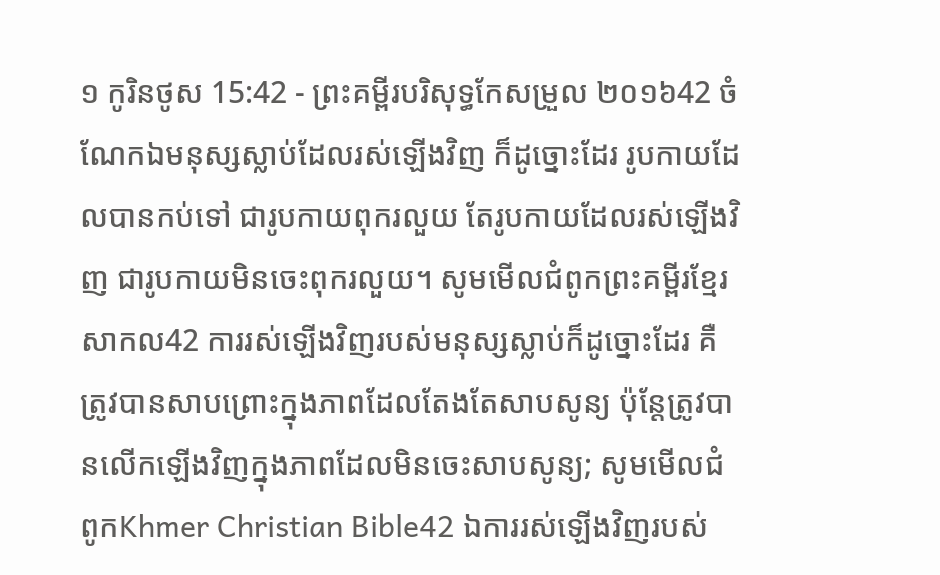១ កូរិនថូស 15:42 - ព្រះគម្ពីរបរិសុទ្ធកែសម្រួល ២០១៦42 ចំណែកឯមនុស្សស្លាប់ដែលរស់ឡើងវិញ ក៏ដូច្នោះដែរ រូបកាយដែលបានកប់ទៅ ជារូបកាយពុករលួយ តែរូបកាយដែលរស់ឡើងវិញ ជារូបកាយមិនចេះពុករលួយ។ សូមមើលជំពូកព្រះគម្ពីរខ្មែរសាកល42 ការរស់ឡើងវិញរបស់មនុស្សស្លាប់ក៏ដូច្នោះដែរ គឺត្រូវបានសាបព្រោះក្នុងភាពដែលតែងតែសាបសូន្យ ប៉ុន្តែត្រូវបានលើកឡើងវិញក្នុងភាពដែលមិនចេះសាបសូន្យ; សូមមើលជំពូកKhmer Christian Bible42 ឯការរស់ឡើងវិញរបស់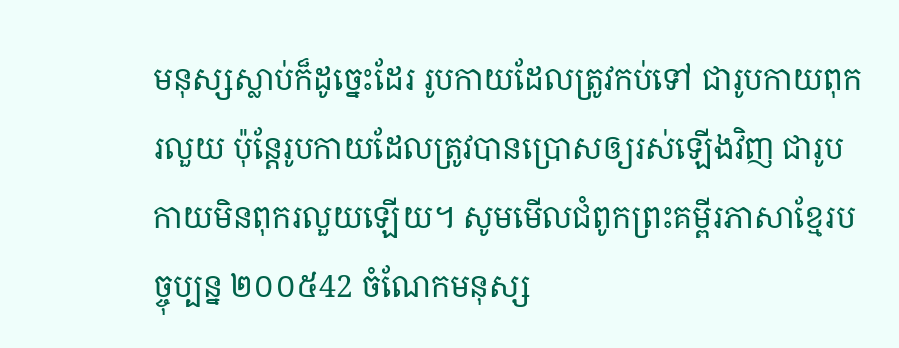មនុស្សស្លាប់ក៏ដូច្នេះដែរ រូបកាយដែលត្រូវកប់ទៅ ជារូបកាយពុករលួយ ប៉ុន្ដែរូបកាយដែលត្រូវបានប្រោសឲ្យរស់ឡើងវិញ ជារូបកាយមិនពុករលួយឡើយ។ សូមមើលជំពូកព្រះគម្ពីរភាសាខ្មែរបច្ចុប្បន្ន ២០០៥42 ចំណែកមនុស្ស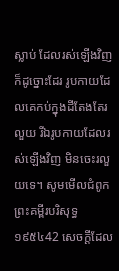ស្លាប់ ដែលរស់ឡើងវិញ ក៏ដូច្នោះដែរ រូបកាយដែលគេកប់ក្នុងដីតែងតែរលួយ រីឯរូបកាយដែលរស់ឡើងវិញ មិនចេះរលួយទេ។ សូមមើលជំពូកព្រះគម្ពីរបរិសុទ្ធ ១៩៥៤42 សេចក្ដីដែល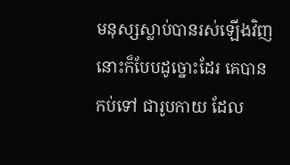មនុស្សស្លាប់បានរស់ឡើងវិញ នោះក៏បែបដូច្នោះដែរ គេបានកប់ទៅ ជារូបកាយ ដែល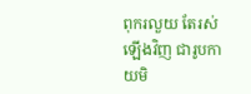ពុករលួយ តែរស់ឡើងវិញ ជារូបកាយមិ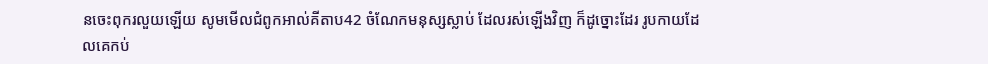នចេះពុករលួយឡើយ សូមមើលជំពូកអាល់គីតាប42 ចំណែកមនុស្សស្លាប់ ដែលរស់ឡើងវិញ ក៏ដូច្នោះដែរ រូបកាយដែលគេកប់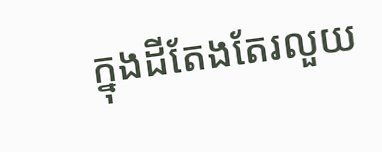ក្នុងដីតែងតែរលួយ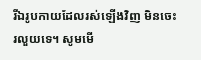រីឯរូបកាយដែលរស់ឡើងវិញ មិនចេះរលួយទេ។ សូមមើ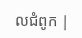លជំពូក |